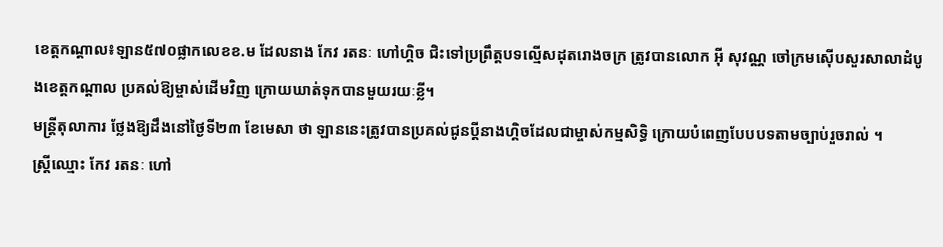ខេត្តកណ្ដាល៖ឡាន៥៧០ផ្លាកលេខខ.ម ដែលនាង កែវ រតនៈ ហៅហ្គិច ជិះទៅប្រព្រឹត្តបទល្មើសដុតរោងចក្រ ត្រូវបានលោក អ៊ី សុវណ្ណ ចៅក្រមស៊ើបសួរសាលាដំបូងខេត្តកណ្ដាល ប្រគល់ឱ្យម្ចាស់ដើមវិញ ក្រោយឃាត់ទុកបានមួយរយៈខ្លី។
មន្ត្រីតុលាការ ថ្លែងឱ្យដឹងនៅថ្ងៃទី២៣ ខែមេសា ថា ឡាននេះត្រូវបានប្រគល់ជូនប្តីនាងហ្គិចដែលជាម្ចាស់កម្មសិទ្ធិ ក្រោយបំពេញបែបបទតាមច្បាប់រួចរាល់ ។
ស្ត្រីឈ្មោះ កែវ រតនៈ ហៅ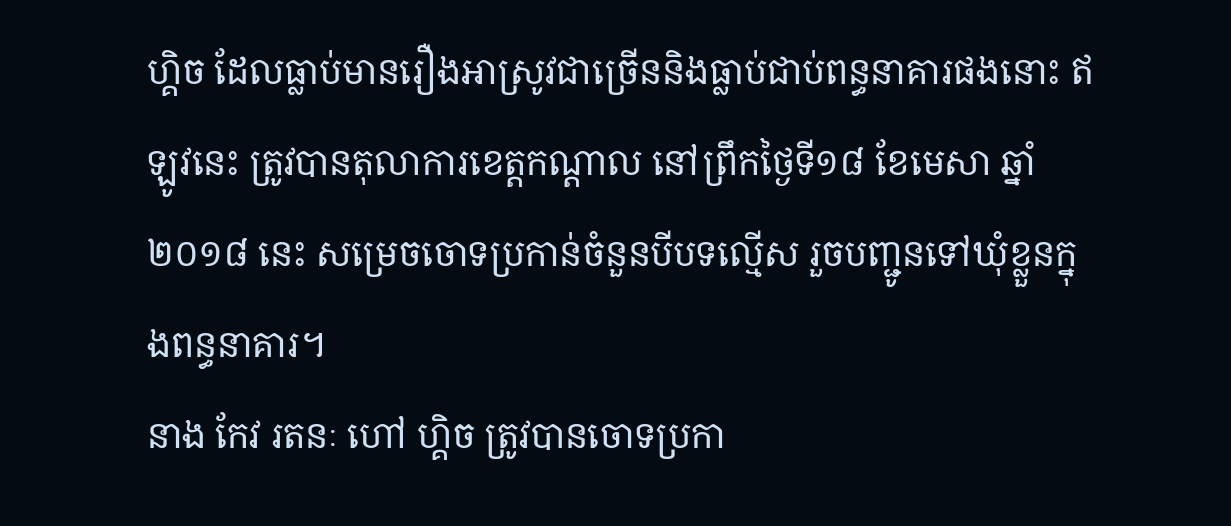ហ្គិច ដែលធ្លាប់មានរឿងអាស្រូវជាច្រើននិងធ្លាប់ជាប់ពន្ធនាគារផងនោះ ឥឡូវនេះ ត្រូវបានតុលាការខេត្តកណ្ដាល នៅព្រឹកថ្ងៃទី១៨ ខែមេសា ឆ្នាំ២០១៨ នេះ សម្រេចចោទប្រកាន់ចំនួនបីបទល្មើស រួចបញ្ជូនទៅឃុំខ្លួនក្នុងពន្ធនាគារ។
នាង កែវ រតនៈ ហៅ ហ្គិច ត្រូវបានចោទប្រកា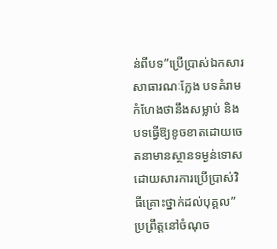ន់ពីបទ”ប្រើប្រាស់ឯកសារសាធារណៈក្លែង បទគំរាមកំហែងថានឹងសម្លាប់ និងបទធ្វើឱ្យខូចខាតដោយចេតនាមានស្ថានទម្ងន់ទោសដោយសារការប្រើប្រាស់វិធីគ្រោះថ្នាក់ដល់បុគ្គល”ប្រព្រឹត្តនៅចំណុច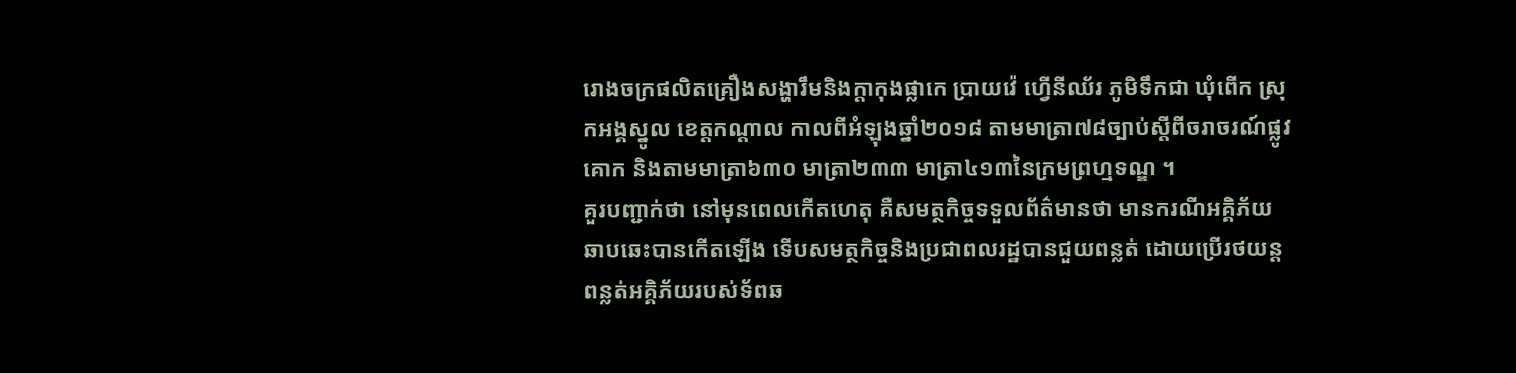រោងចក្រផលិតគ្រឿងសង្ហារឹមនិងក្តាកុងផ្លាកេ ប្រាយវ៉េ ហ្វើនីឈ័រ ភូមិទឹកជា ឃុំពើក ស្រុកអង្គស្នូល ខេត្តកណ្តាល កាលពីអំឡុងឆ្នាំ២០១៨ តាមមាត្រា៧៨ច្បាប់ស្ដីពីចរាចរណ៍ផ្លូវគោក និងតាមមាត្រា៦៣០ មាត្រា២៣៣ មាត្រា៤១៣នៃក្រមព្រហ្មទណ្ឌ ។
គួរបញ្ជាក់ថា នៅមុនពេលកើតហេតុ គឺសមត្ថកិច្ចទទួលព័ត៌មានថា មានករណីអគ្គិភ័យឆាបឆេះបានកើតឡើង ទើបសមត្ថកិច្ចនិងប្រជាពលរដ្ឋបានជួយពន្លត់ ដោយប្រើរថយន្តពន្លត់អគ្គិភ័យរបស់ទ័ពឆ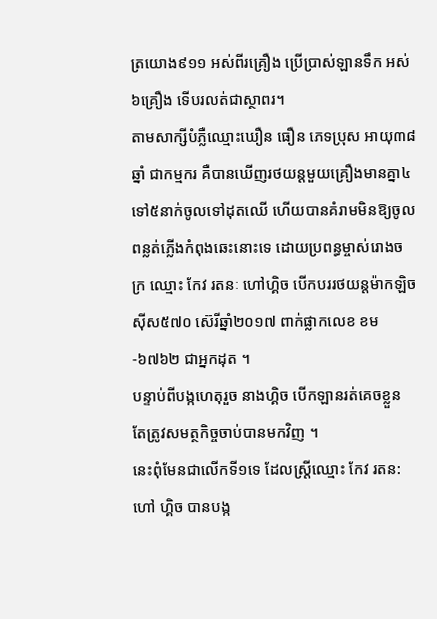ត្រយោង៩១១ អស់ពីរគ្រឿង ប្រើប្រាស់ឡានទឹក អស់៦គ្រឿង ទើបរលត់ជាស្ថាពរ។
តាមសាក្សីបំភ្លឺឈ្មោះឃឿន ធឿន ភេទប្រុស អាយុ៣៨ឆ្នាំ ជាកម្មករ គឺបានឃើញរថយន្តមួយគ្រឿងមានគ្នា៤ទៅ៥នាក់ចូលទៅដុតឈើ ហើយបានគំរាមមិនឱ្យចូលពន្លត់ភ្លើងកំពុងឆេះនោះទេ ដោយប្រពន្ធម្ចាស់រោងចក្រ ឈ្មោះ កែវ រតនៈ ហៅហ្គិច បើកបររថយន្តម៉ាកឡិចស៊ីស៥៧០ ស៊េរីឆ្នាំ២០១៧ ពាក់ផ្លាកលេខ ខម-៦៧៦២ ជាអ្នកដុត ។
បន្ទាប់ពីបង្កហេតុរួច នាងហ្គិច បើកឡានរត់គេចខ្លួន តែត្រូវសមត្ថកិច្ចចាប់បានមកវិញ ។
នេះពុំមែនជាលើកទី១ទេ ដែលស្ត្រីឈ្មោះ កែវ រតន: ហៅ ហ្គិច បានបង្ក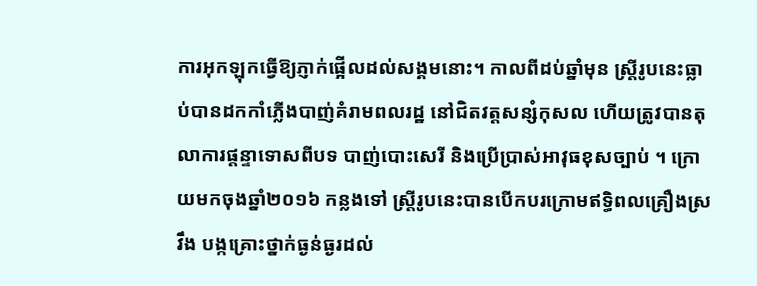ការអុកឡុកធ្វើឱ្យភ្ញាក់ផ្អើលដល់សង្គមនោះ។ កាលពីដប់ឆ្នាំមុន ស្ត្រីរូបនេះធ្លាប់បានដកកាំភ្លើងបាញ់គំរាមពលរដ្ឋ នៅជិតវត្តសន្សំកុសល ហើយត្រូវបានតុលាការផ្តន្ទាទោសពីបទ បាញ់បោះសេរី និងប្រើប្រាស់អាវុធខុសច្បាប់ ។ ក្រោយមកចុងឆ្នាំ២០១៦ កន្លងទៅ ស្ត្រីរូបនេះបានបើកបរក្រោមឥទ្ធិពលគ្រឿងស្រវឹង បង្កគ្រោះថ្នាក់ធ្ងន់ធ្ងរដល់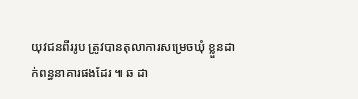យុវជនពីររូប ត្រូវបានតុលាការសម្រេចឃុំ ខ្លួនដាក់ពន្ធនាគារផងដែរ ៕ ឆ ដា